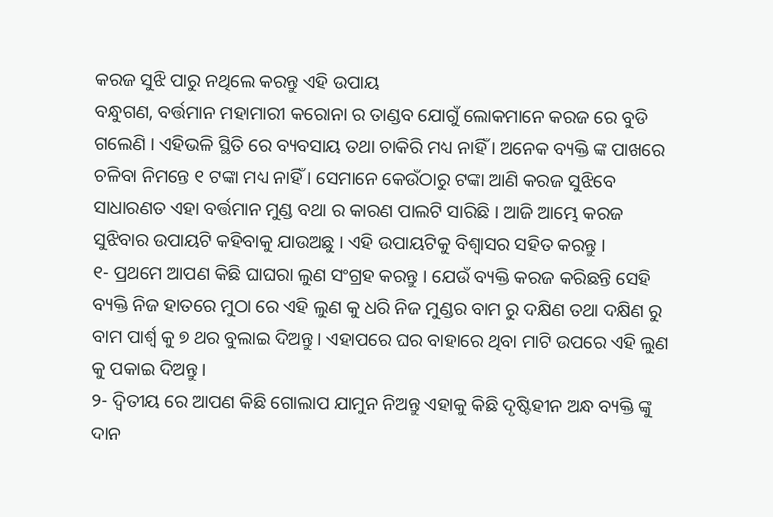କରଜ ସୁଝି ପାରୁ ନଥିଲେ କରନ୍ତୁ ଏହି ଉପାୟ
ବନ୍ଧୁଗଣ, ବର୍ତ୍ତମାନ ମହାମାରୀ କରୋନା ର ତାଣ୍ଡବ ଯୋଗୁଁ ଲୋକମାନେ କରଜ ରେ ବୁଡି ଗଲେଣି । ଏହିଭଳି ସ୍ଥିତି ରେ ବ୍ୟବସାୟ ତଥା ଚାକିରି ମଧ୍ୟ ନାହିଁ । ଅନେକ ବ୍ୟକ୍ତି ଙ୍କ ପାଖରେ ଚଳିବା ନିମନ୍ତେ ୧ ଟଙ୍କା ମଧ୍ୟ ନାହିଁ । ସେମାନେ କେଉଁଠାରୁ ଟଙ୍କା ଆଣି କରଜ ସୁଝିବେ ସାଧାରଣତ ଏହା ବର୍ତ୍ତମାନ ମୁଣ୍ଡ ବଥା ର କାରଣ ପାଲଟି ସାରିଛି । ଆଜି ଆମ୍ଭେ କରଜ ସୁଝିବାର ଉପାୟଟି କହିବାକୁ ଯାଉଅଛୁ । ଏହି ଉପାୟଟିକୁ ବିଶ୍ଵାସର ସହିତ କରନ୍ତୁ ।
୧- ପ୍ରଥମେ ଆପଣ କିଛି ଘାଘରା ଲୁଣ ସଂଗ୍ରହ କରନ୍ତୁ । ଯେଉଁ ବ୍ୟକ୍ତି କରଜ କରିଛନ୍ତି ସେହି ବ୍ୟକ୍ତି ନିଜ ହାତରେ ମୁଠା ରେ ଏହି ଲୁଣ କୁ ଧରି ନିଜ ମୁଣ୍ଡର ବାମ ରୁ ଦକ୍ଷିଣ ତଥା ଦକ୍ଷିଣ ରୁ ବାମ ପାର୍ଶ୍ଵ କୁ ୭ ଥର ବୁଲାଇ ଦିଅନ୍ତୁ । ଏହାପରେ ଘର ବାହାରେ ଥିବା ମାଟି ଉପରେ ଏହି ଲୁଣ କୁ ପକାଇ ଦିଅନ୍ତୁ ।
୨- ଦ୍ଵିତୀୟ ରେ ଆପଣ କିଛି ଗୋଲାପ ଯାମୁନ ନିଅନ୍ତୁ ଏହାକୁ କିଛି ଦୃଷ୍ଟିହୀନ ଅନ୍ଧ ବ୍ୟକ୍ତି ଙ୍କୁ ଦାନ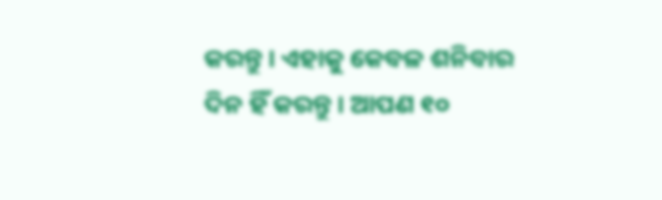କରନ୍ତୁ । ଏହାକୁ କେବଳ ଶନିବାର ଦିନ ହିଁ କରନ୍ତୁ । ଆପଣ ୧୦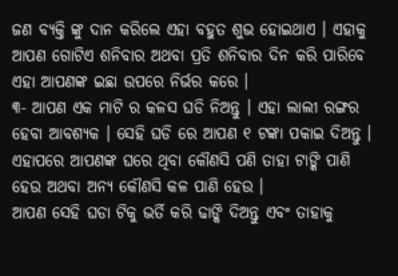ଜଣ ବ୍ୟକ୍ତି ଙ୍କୁ ଦାନ କରିଲେ ଏହା ବହୁତ ଶୁଭ ହୋଇଥାଏ । ଏହାକୁ ଆପଣ ଗୋଟିଏ ଶନିବାର ଅଥବା ପ୍ରତି ଶନିବାର ଦିନ କରି ପାରିବେ ଏହା ଆପଣଙ୍କ ଇଛା ଉପରେ ନିର୍ଭର କରେ ।
୩- ଆପଣ ଏକ ମାଟି ର କଳସ ଘଡି ନିଅନ୍ତୁ । ଏହା ଲାଲୀ ରଙ୍ଗର ହେବା ଆବଶ୍ୟକ । ସେହି ଘଡି ରେ ଆପଣ ୧ ଟଙ୍କା ପକାଇ ଦିଅନ୍ତୁ । ଏହାପରେ ଆପଣଙ୍କ ଘରେ ଥିବା କୌଣସି ପଣି ତାହା ଟାଙ୍କି ପାଣି ହେଉ ଅଥବା ଅନ୍ୟ କୌଣସି କଳ ପାଣି ହେଉ ।
ଆପଣ ସେହି ଘଡା ଟିକୁ ଭର୍ତି କରି ଢାଙ୍କି ଦିଅନ୍ତୁ ଏବଂ ତାହାକୁ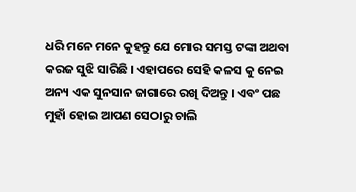ଧରି ମନେ ମନେ କୁହନ୍ତୁ ଯେ ମୋର ସମସ୍ତ ଟଙ୍କା ଅଥବା କରଜ ସୁଝି ସାରିଛି । ଏହାପରେ ସେହି କଳସ କୁ ନେଇ ଅନ୍ୟ ଏକ ସୁନସାନ ଜାଗାରେ ରଖି ଦିଅନ୍ତୁ । ଏବଂ ପଛ ମୁହାଁ ହୋଇ ଆପଣ ସେଠାରୁ ଚାଲି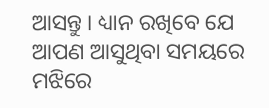ଆସନ୍ତୁ । ଧ୍ୟାନ ରଖିବେ ଯେ ଆପଣ ଆସୁଥିବା ସମୟରେ ମଝିରେ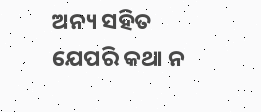ଅନ୍ୟ ସହିତ ଯେପରି କଥା ନ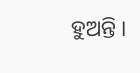ହୁଅନ୍ତି ।